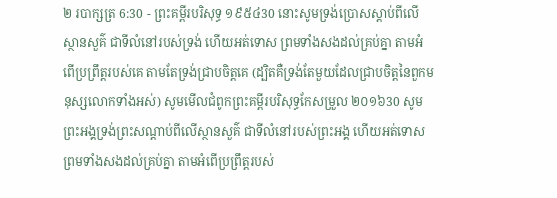២ របាក្សត្រ 6:30 - ព្រះគម្ពីរបរិសុទ្ធ ១៩៥៤30 នោះសូមទ្រង់ប្រោសស្តាប់ពីលើស្ថានសួគ៌ ជាទីលំនៅរបស់ទ្រង់ ហើយអត់ទោស ព្រមទាំងសងដល់គ្រប់គ្នា តាមអំពើប្រព្រឹត្តរបស់គេ តាមតែទ្រង់ជ្រាបចិត្តគេ (ដ្បិតគឺទ្រង់តែមួយដែលជ្រាបចិត្តនៃពួកមនុស្សលោកទាំងអស់) សូមមើលជំពូកព្រះគម្ពីរបរិសុទ្ធកែសម្រួល ២០១៦30 សូមព្រះអង្គទ្រង់ព្រះសណ្ដាប់ពីលើស្ថានសួគ៌ ជាទីលំនៅរបស់ព្រះអង្គ ហើយអត់ទោស ព្រមទាំងសងដល់គ្រប់គ្នា តាមអំពើប្រព្រឹត្តរបស់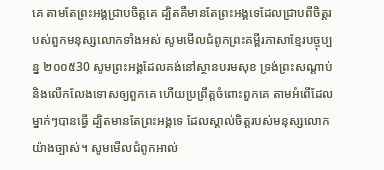គេ តាមតែព្រះអង្គជ្រាបចិត្តគេ ដ្បិតគឺមានតែព្រះអង្គទេដែលជ្រាបពីចិត្តរបស់ពួកមនុស្សលោកទាំងអស់ សូមមើលជំពូកព្រះគម្ពីរភាសាខ្មែរបច្ចុប្បន្ន ២០០៥30 សូមព្រះអង្គដែលគង់នៅស្ថានបរមសុខ ទ្រង់ព្រះសណ្ដាប់ និងលើកលែងទោសឲ្យពួកគេ ហើយប្រព្រឹត្តចំពោះពួកគេ តាមអំពើដែលម្នាក់ៗបានធ្វើ ដ្បិតមានតែព្រះអង្គទេ ដែលស្គាល់ចិត្តរបស់មនុស្សលោកយ៉ាងច្បាស់។ សូមមើលជំពូកអាល់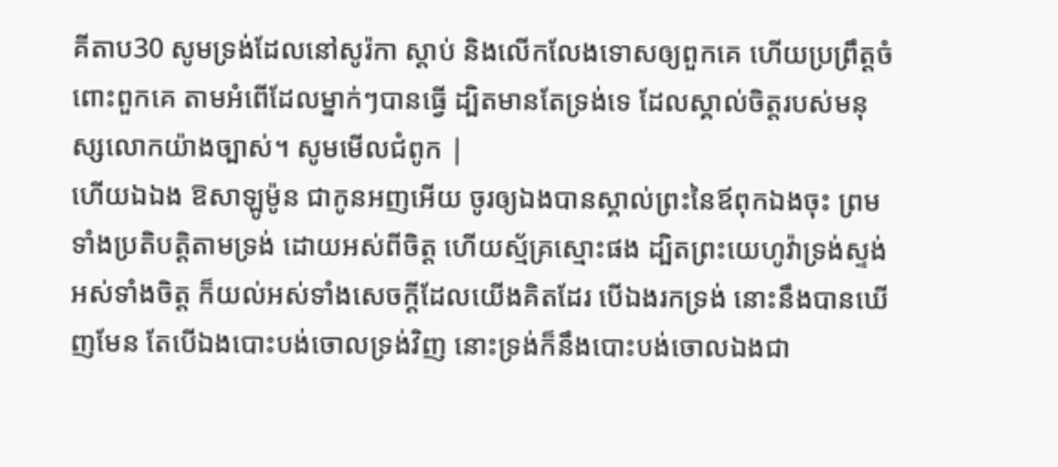គីតាប30 សូមទ្រង់ដែលនៅសូរ៉កា ស្តាប់ និងលើកលែងទោសឲ្យពួកគេ ហើយប្រព្រឹត្តចំពោះពួកគេ តាមអំពើដែលម្នាក់ៗបានធ្វើ ដ្បិតមានតែទ្រង់ទេ ដែលស្គាល់ចិត្តរបស់មនុស្សលោកយ៉ាងច្បាស់។ សូមមើលជំពូក |
ហើយឯឯង ឱសាឡូម៉ូន ជាកូនអញអើយ ចូរឲ្យឯងបានស្គាល់ព្រះនៃឪពុកឯងចុះ ព្រមទាំងប្រតិបត្តិតាមទ្រង់ ដោយអស់ពីចិត្ត ហើយស្ម័គ្រស្មោះផង ដ្បិតព្រះយេហូវ៉ាទ្រង់ស្ទង់អស់ទាំងចិត្ត ក៏យល់អស់ទាំងសេចក្ដីដែលយើងគិតដែរ បើឯងរកទ្រង់ នោះនឹងបានឃើញមែន តែបើឯងបោះបង់ចោលទ្រង់វិញ នោះទ្រង់ក៏នឹងបោះបង់ចោលឯងជា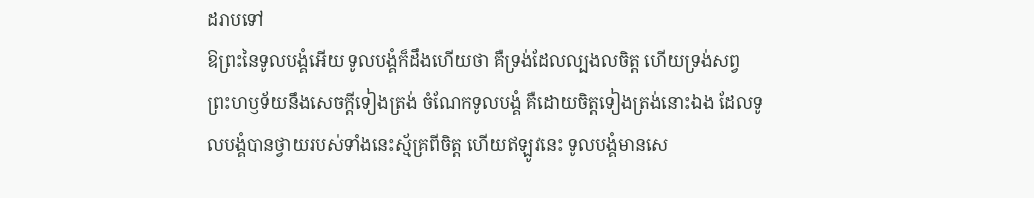ដរាបទៅ
ឱព្រះនៃទូលបង្គំអើយ ទូលបង្គំក៏ដឹងហើយថា គឺទ្រង់ដែលល្បងលចិត្ត ហើយទ្រង់សព្វព្រះហឫទ័យនឹងសេចក្ដីទៀងត្រង់ ចំណែកទូលបង្គំ គឺដោយចិត្តទៀងត្រង់នោះឯង ដែលទូលបង្គំបានថ្វាយរបស់ទាំងនេះស្ម័គ្រពីចិត្ត ហើយឥឡូវនេះ ទូលបង្គំមានសេ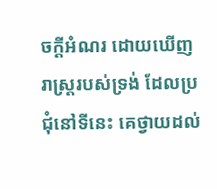ចក្ដីអំណរ ដោយឃើញរាស្ត្ររបស់ទ្រង់ ដែលប្រជុំនៅទីនេះ គេថ្វាយដល់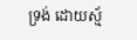ទ្រង់ ដោយស្ម័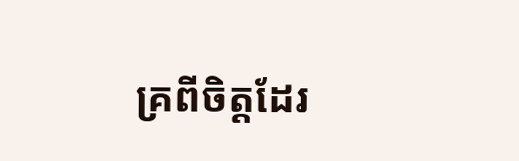គ្រពីចិត្តដែរ